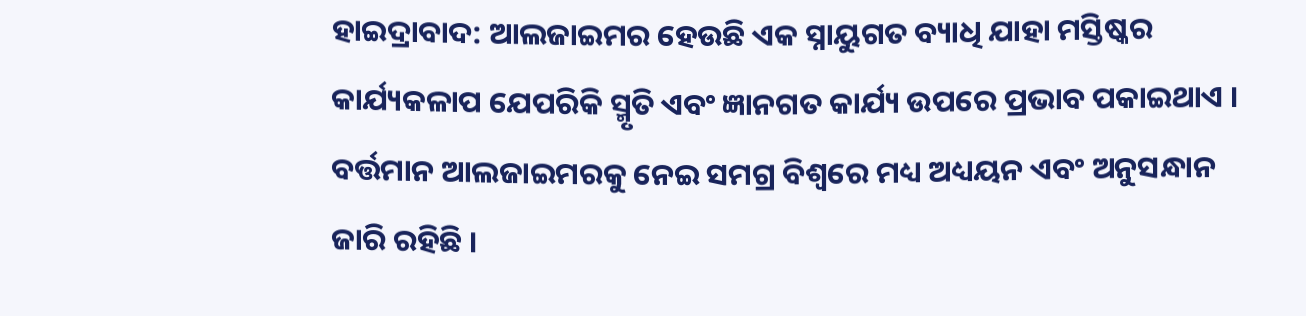ହାଇଦ୍ରାବାଦ: ଆଲଜାଇମର ହେଉଛି ଏକ ସ୍ନାୟୁଗତ ବ୍ୟାଧି ଯାହା ମସ୍ତିଷ୍କର କାର୍ଯ୍ୟକଳାପ ଯେପରିକି ସ୍ମୃତି ଏବଂ ଜ୍ଞାନଗତ କାର୍ଯ୍ୟ ଉପରେ ପ୍ରଭାବ ପକାଇଥାଏ । ବର୍ତ୍ତମାନ ଆଲଜାଇମରକୁ ନେଇ ସମଗ୍ର ବିଶ୍ବରେ ମଧ୍ୟ ଅଧ୍ୟୟନ ଏବଂ ଅନୁସନ୍ଧାନ ଜାରି ରହିଛି ।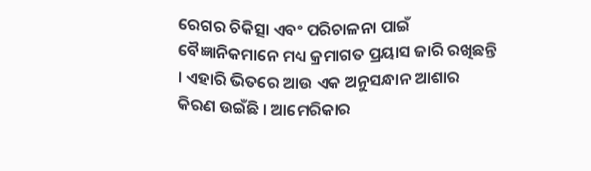ରେଗର ଚିକିତ୍ସା ଏବଂ ପରିଚାଳନା ପାଇଁ ବୈଜ୍ଞାନିକମାନେ ମଧ୍ୟ କ୍ରମାଗତ ପ୍ରୟାସ ଜାରି ରଖିଛନ୍ତି । ଏହାରି ଭିତରେ ଆଉ ଏକ ଅନୁସନ୍ଧାନ ଆଶାର କିରଣ ଉଇଁଛି । ଆମେରିକାର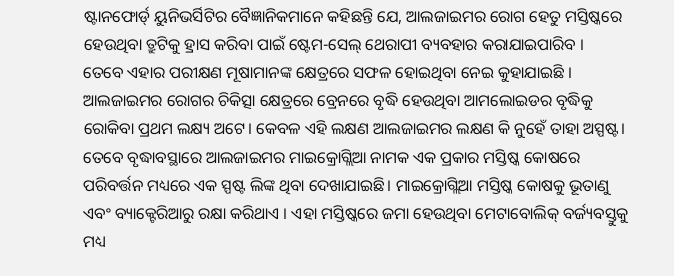ଷ୍ଟାନଫୋର୍ଡ୍ ୟୁନିଭର୍ସିଟିର ବୈଜ୍ଞାନିକମାନେ କହିଛନ୍ତି ଯେ, ଆଲଜାଇମର ରୋଗ ହେତୁ ମସ୍ତିଷ୍କରେ ହେଉଥିବା ତ୍ରୁଟିକୁ ହ୍ରାସ କରିବା ପାଇଁ ଷ୍ଟେମ-ସେଲ୍ ଥେରାପୀ ବ୍ୟବହାର କରାଯାଇପାରିବ ।
ତେବେ ଏହାର ପରୀକ୍ଷଣ ମୂଷାମାନଙ୍କ କ୍ଷେତ୍ରରେ ସଫଳ ହୋଇଥିବା ନେଇ କୁହାଯାଇଛି । ଆଲଜାଇମର ରୋଗର ଚିକିତ୍ସା କ୍ଷେତ୍ରରେ ବ୍ରେନରେ ବୃଦ୍ଧି ହେଉଥିବା ଆମଲୋଇଡର ବୃଦ୍ଧିକୁ ରୋକିବା ପ୍ରଥମ ଲକ୍ଷ୍ୟ ଅଟେ। କେବଳ ଏହି ଲକ୍ଷଣ ଆଲଜାଇମର ଲକ୍ଷଣ କି ନୁହେଁ ତାହା ଅସ୍ପଷ୍ଟ।
ତେବେ ବୃଦ୍ଧାବସ୍ଥାରେ ଆଲଜାଇମର ମାଇକ୍ରୋଗ୍ଲିଆ ନାମକ ଏକ ପ୍ରକାର ମସ୍ତିଷ୍କ କୋଷରେ ପରିବର୍ତ୍ତନ ମଧ୍ୟରେ ଏକ ସ୍ପଷ୍ଟ ଲିଙ୍କ ଥିବା ଦେଖାଯାଇଛି। ମାଇକ୍ରୋଗ୍ଲିଆ ମସ୍ତିଷ୍କ କୋଷକୁ ଭୂତାଣୁ ଏବଂ ବ୍ୟାକ୍ଟେରିଆରୁ ରକ୍ଷା କରିଥାଏ । ଏହା ମସ୍ତିଷ୍କରେ ଜମା ହେଉଥିବା ମେଟାବୋଲିକ୍ ବର୍ଜ୍ୟବସ୍ତୁକୁ ମଧ୍ୟ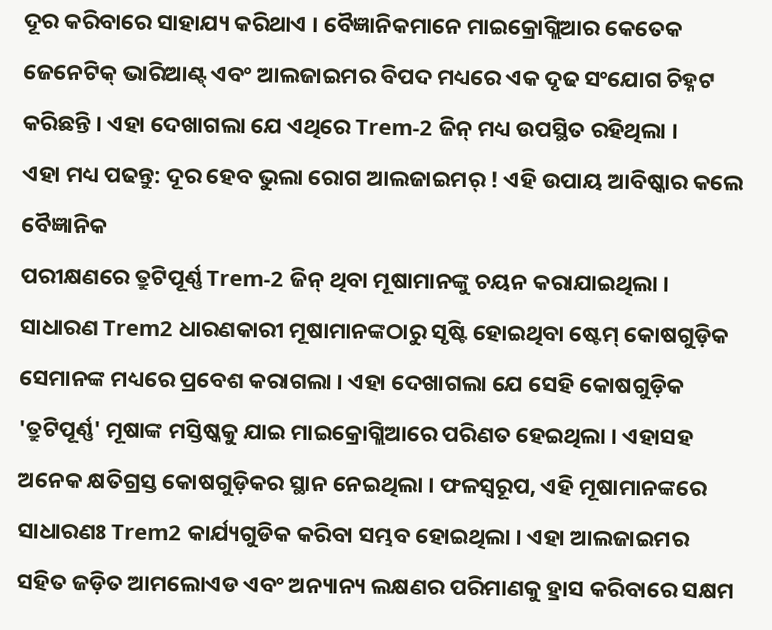ଦୂର କରିବାରେ ସାହାଯ୍ୟ କରିଥାଏ । ବୈଜ୍ଞାନିକମାନେ ମାଇକ୍ରୋଗ୍ଲିଆର କେତେକ ଜେନେଟିକ୍ ଭାରିଆଣ୍ଟ୍ ଏବଂ ଆଲଜାଇମର ବିପଦ ମଧ୍ୟରେ ଏକ ଦୃଢ ସଂଯୋଗ ଚିହ୍ନଟ କରିଛନ୍ତି । ଏହା ଦେଖାଗଲା ଯେ ଏଥିରେ Trem-2 ଜିନ୍ ମଧ୍ୟ ଉପସ୍ଥିତ ରହିଥିଲା ।
ଏହା ମଧ୍ୟ ପଢନ୍ତୁ: ଦୂର ହେବ ଭୁଲା ରୋଗ ଆଲଜାଇମର୍ ! ଏହି ଉପାୟ ଆବିଷ୍କାର କଲେ ବୈଜ୍ଞାନିକ
ପରୀକ୍ଷଣରେ ତ୍ରୁଟିପୂର୍ଣ୍ଣ Trem-2 ଜିନ୍ ଥିବା ମୂଷାମାନଙ୍କୁ ଚୟନ କରାଯାଇଥିଲା । ସାଧାରଣ Trem2 ଧାରଣକାରୀ ମୂଷାମାନଙ୍କଠାରୁ ସୃଷ୍ଟି ହୋଇଥିବା ଷ୍ଟେମ୍ କୋଷଗୁଡ଼ିକ ସେମାନଙ୍କ ମଧ୍ୟରେ ପ୍ରବେଶ କରାଗଲା । ଏହା ଦେଖାଗଲା ଯେ ସେହି କୋଷଗୁଡ଼ିକ 'ତ୍ରୁଟିପୂର୍ଣ୍ଣ' ମୂଷାଙ୍କ ମସ୍ତିଷ୍କକୁ ଯାଇ ମାଇକ୍ରୋଗ୍ଲିଆରେ ପରିଣତ ହେଇଥିଲା । ଏହାସହ ଅନେକ କ୍ଷତିଗ୍ରସ୍ତ କୋଷଗୁଡ଼ିକର ସ୍ଥାନ ନେଇଥିଲା । ଫଳସ୍ୱରୂପ, ଏହି ମୂଷାମାନଙ୍କରେ ସାଧାରଣଃ Trem2 କାର୍ଯ୍ୟଗୁଡିକ କରିବା ସମ୍ଭବ ହୋଇଥିଲା । ଏହା ଆଲଜାଇମର ସହିତ ଜଡ଼ିତ ଆମଲୋଏଡ ଏବଂ ଅନ୍ୟାନ୍ୟ ଲକ୍ଷଣର ପରିମାଣକୁ ହ୍ରାସ କରିବାରେ ସକ୍ଷମ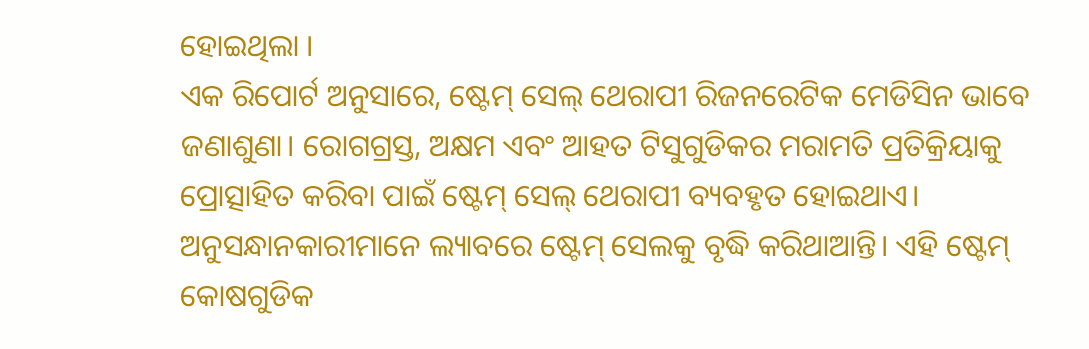ହୋଇଥିଲା ।
ଏକ ରିପୋର୍ଟ ଅନୁସାରେ, ଷ୍ଟେମ୍ ସେଲ୍ ଥେରାପୀ ରିଜନରେଟିକ ମେଡିସିନ ଭାବେ ଜଣାଶୁଣା। ରୋଗଗ୍ରସ୍ତ, ଅକ୍ଷମ ଏବଂ ଆହତ ଟିସୁଗୁଡିକର ମରାମତି ପ୍ରତିକ୍ରିୟାକୁ ପ୍ରୋତ୍ସାହିତ କରିବା ପାଇଁ ଷ୍ଟେମ୍ ସେଲ୍ ଥେରାପୀ ବ୍ୟବହୃତ ହୋଇଥାଏ। ଅନୁସନ୍ଧାନକାରୀମାନେ ଲ୍ୟାବରେ ଷ୍ଟେମ୍ ସେଲକୁ ବୃଦ୍ଧି କରିଥାଆନ୍ତି। ଏହି ଷ୍ଟେମ୍ କୋଷଗୁଡିକ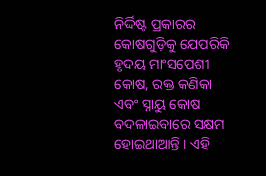ନିର୍ଦ୍ଦିଷ୍ଟ ପ୍ରକାରର କୋଷଗୁଡ଼ିକୁ ଯେପରିକି ହୃଦୟ ମାଂସପେଶୀ କୋଷ, ରକ୍ତ କଣିକା ଏବଂ ସ୍ନାୟୁ କୋଷ ବଦଳାଇବାରେ ସକ୍ଷମ ହୋଇଥାଆନ୍ତି । ଏହି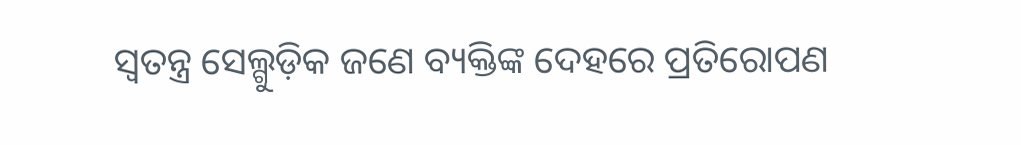ସ୍ୱତନ୍ତ୍ର ସେଲ୍ଗୁଡ଼ିକ ଜଣେ ବ୍ୟକ୍ତିଙ୍କ ଦେହରେ ପ୍ରତିରୋପଣ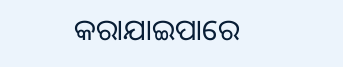କରାଯାଇପାରେ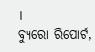।
ବ୍ୟୁରୋ ରିପୋର୍ଟ,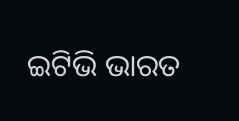ଇଟିଭି ଭାରତ